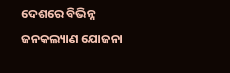ଦେଶରେ ବିଭିନ୍ନ ଜନକଲ୍ୟାଣ ଯୋଜନା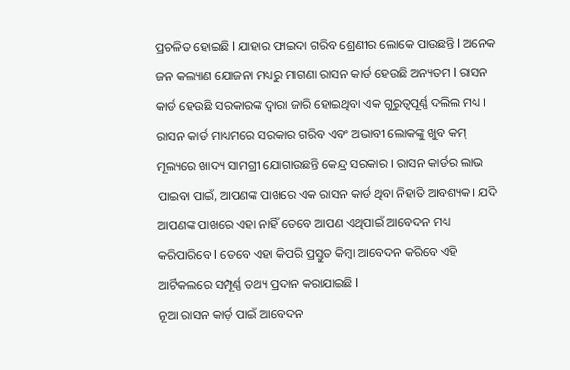ପ୍ରଚଳିତ ହୋଇଛି l ଯାହାର ଫାଇଦା ଗରିବ ଶ୍ରେଣୀର ଲୋକେ ପାଉଛନ୍ତି l ଅନେକ ଜନ କଲ୍ୟାଣ ଯୋଜନା ମଧ୍ୟରୁ ମାଗଣା ରାସନ କାର୍ଡ ହେଉଛି ଅନ୍ୟତମ l ରାସନ କାର୍ଡ ହେଉଛି ସରକାରଙ୍କ ଦ୍ୱାରା ଜାରି ହୋଇଥିବା ଏକ ଗୁରୁତ୍ୱପୂର୍ଣ୍ଣ ଦଲିଲ ମଧ୍ୟ ।
ରାସନ କାର୍ଡ ମାଧ୍ୟମରେ ସରକାର ଗରିବ ଏବଂ ଅଭାବୀ ଲୋକଙ୍କୁ ଖୁବ କମ୍ ମୂଲ୍ୟରେ ଖାଦ୍ୟ ସାମଗ୍ରୀ ଯୋଗାଉଛନ୍ତି କେନ୍ଦ୍ର ସରକାର । ରାସନ କାର୍ଡର ଲାଭ ପାଇବା ପାଇଁ, ଆପଣଙ୍କ ପାଖରେ ଏକ ରାସନ କାର୍ଡ ଥିବା ନିହାତି ଆବଶ୍ୟକ। ଯଦି ଆପଣଙ୍କ ପାଖରେ ଏହା ନାହିଁ ତେବେ ଆପଣ ଏଥିପାଇଁ ଆବେଦନ ମଧ୍ୟ କରିପାରିବେ l ତେବେ ଏହା କିପରି ପ୍ରସ୍ତୁତ କିମ୍ବା ଆବେଦନ କରିବେ ଏହି ଆର୍ଟିକଲରେ ସମ୍ପୂର୍ଣ୍ଣ ତଥ୍ୟ ପ୍ରଦାନ କରାଯାଇଛି l
ନୂଆ ରାସନ କାର୍ଡ଼ ପାଇଁ ଆବେଦନ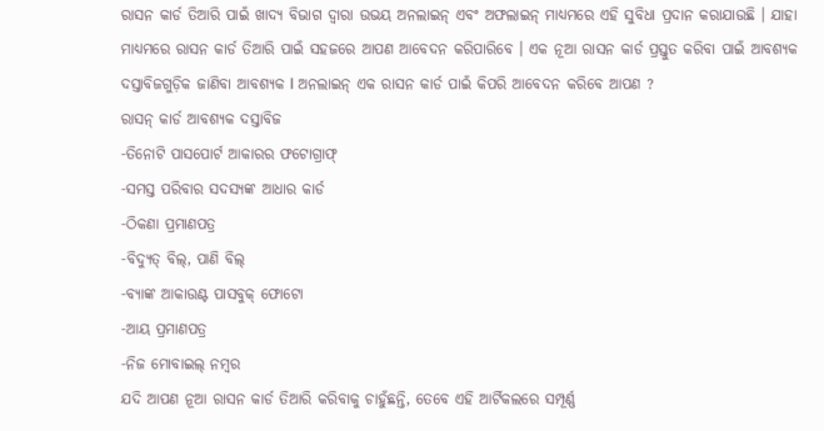ରାସନ କାର୍ଡ ତିଆରି ପାଇଁ ଖାଦ୍ୟ ବିଭାଗ ଦ୍ୱାରା ଉଭୟ ଅନଲାଇନ୍ ଏବଂ ଅଫଲାଇନ୍ ମାଧ୍ୟମରେ ଏହି ସୁବିଧା ପ୍ରଦାନ କରାଯାଉଛି । ଯାହା ମାଧ୍ୟମରେ ରାସନ କାର୍ଡ ତିଆରି ପାଇଁ ସହଜରେ ଆପଣ ଆବେଦନ କରିପାରିବେ । ଏକ ନୂଆ ରାସନ କାର୍ଡ ପ୍ରସ୍ତୁତ କରିବା ପାଇଁ ଆବଶ୍ୟକ ଦସ୍ତାବିଜଗୁଡ଼ିକ ଜାଣିବା ଆବଶ୍ୟକ l ଅନଲାଇନ୍ ଏକ ରାସନ କାର୍ଡ ପାଇଁ କିପରି ଆବେଦନ କରିବେ ଆପଣ ?
ରାସନ୍ କାର୍ଡ ଆବଶ୍ୟକ ଦସ୍ତାବିଜ
-ତିନୋଟି ପାସପୋର୍ଟ ଆକାରର ଫଟୋଗ୍ରାଫ୍
-ସମସ୍ତ ପରିବାର ସଦସ୍ୟଙ୍କ ଆଧାର କାର୍ଡ
-ଠିକଣା ପ୍ରମାଣପତ୍ର
-ବିଦ୍ୟୁତ୍ ବିଲ୍, ପାଣି ବିଲ୍
-ବ୍ୟାଙ୍କ ଆକାଉଣ୍ଟ ପାସବୁକ୍ ଫୋଟୋ
-ଆୟ ପ୍ରମାଣପତ୍ର
-ନିଜ ମୋବାଇଲ୍ ନମ୍ବର
ଯଦି ଆପଣ ନୂଆ ରାସନ କାର୍ଡ ତିଆରି କରିବାକୁ ଚାହୁଁଛନ୍ତି, ତେବେ ଏହି ଆର୍ଟିକଲରେ ସମ୍ପୂର୍ଣ୍ଣ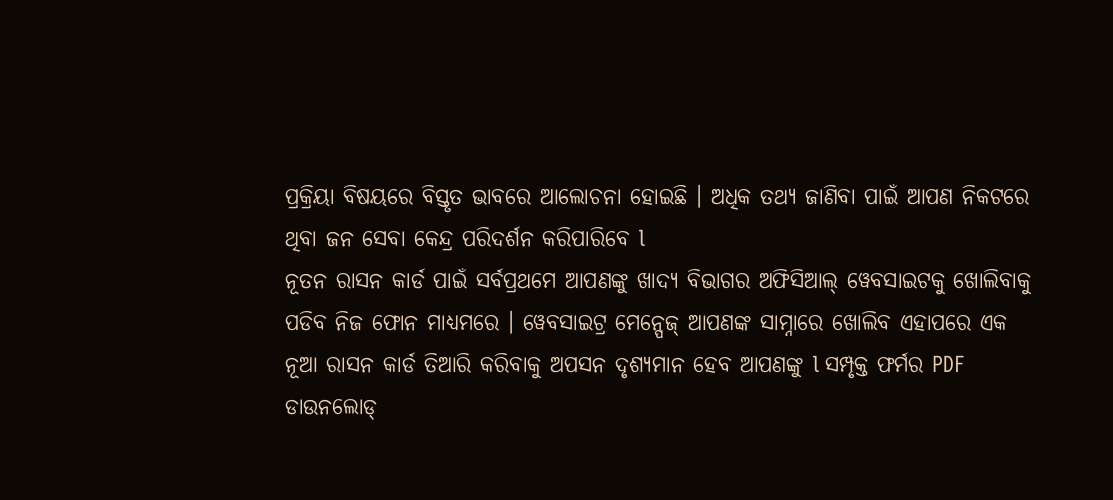ପ୍ରକ୍ରିୟା ବିଷୟରେ ବିସ୍ତୃତ ଭାବରେ ଆଲୋଚନା ହୋଇଛି । ଅଧିକ ତଥ୍ୟ ଜାଣିବା ପାଇଁ ଆପଣ ନିକଟରେ ଥିବା ଜନ ସେବା କେନ୍ଦ୍ର ପରିଦର୍ଶନ କରିପାରିବେ l
ନୂତନ ରାସନ କାର୍ଡ ପାଇଁ ସର୍ବପ୍ରଥମେ ଆପଣଙ୍କୁ ଖାଦ୍ୟ ବିଭାଗର ଅଫିସିଆଲ୍ ୱେବସାଇଟକୁ ଖୋଲିବାକୁ ପଡିବ ନିଜ ଫୋନ ମାଧ୍ୟମରେ । ୱେବସାଇଟ୍ର ମେନ୍ପେଜ୍ ଆପଣଙ୍କ ସାମ୍ନାରେ ଖୋଲିବ ଏହାପରେ ଏକ ନୂଆ ରାସନ କାର୍ଡ ତିଆରି କରିବାକୁ ଅପସନ ଦୃଶ୍ୟମାନ ହେବ ଆପଣଙ୍କୁ l ସମ୍ପୃକ୍ତ ଫର୍ମର PDF ଡାଉନଲୋଡ୍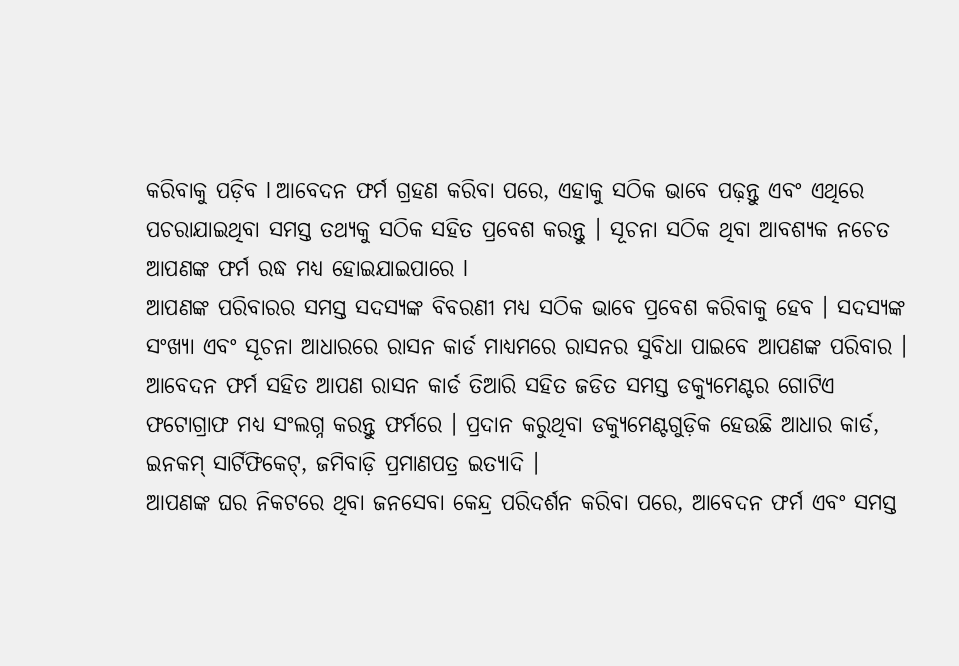କରିବାକୁ ପଡ଼ିବ l ଆବେଦନ ଫର୍ମ ଗ୍ରହଣ କରିବା ପରେ, ଏହାକୁ ସଠିକ ଭାବେ ପଢ଼ନ୍ତୁ ଏବଂ ଏଥିରେ ପଚରାଯାଇଥିବା ସମସ୍ତ ତଥ୍ୟକୁ ସଠିକ ସହିତ ପ୍ରବେଶ କରନ୍ତୁ । ସୂଚନା ସଠିକ ଥିବା ଆବଶ୍ୟକ ନଚେତ ଆପଣଙ୍କ ଫର୍ମ ରଦ୍ଧ ମଧ୍ୟ ହୋଇଯାଇପାରେ l
ଆପଣଙ୍କ ପରିବାରର ସମସ୍ତ ସଦସ୍ୟଙ୍କ ବିବରଣୀ ମଧ୍ୟ ସଠିକ ଭାବେ ପ୍ରବେଶ କରିବାକୁ ହେବ । ସଦସ୍ୟଙ୍କ ସଂଖ୍ୟା ଏବଂ ସୂଚନା ଆଧାରରେ ରାସନ କାର୍ଡ ମାଧ୍ୟମରେ ରାସନର ସୁବିଧା ପାଇବେ ଆପଣଙ୍କ ପରିବାର । ଆବେଦନ ଫର୍ମ ସହିତ ଆପଣ ରାସନ କାର୍ଡ ତିଆରି ସହିତ ଜଡିତ ସମସ୍ତ ଡକ୍ୟୁମେଣ୍ଟର ଗୋଟିଏ ଫଟୋଗ୍ରାଫ ମଧ୍ୟ ସଂଲଗ୍ନ କରନ୍ତୁ ଫର୍ମରେ । ପ୍ରଦାନ କରୁଥିବା ଡକ୍ୟୁମେଣ୍ଟଗୁଡ଼ିକ ହେଉଛି ଆଧାର କାର୍ଡ, ଇନକମ୍ ସାର୍ଟିଫିକେଟ୍, ଜମିବାଡ଼ି ପ୍ରମାଣପତ୍ର ଇତ୍ୟାଦି ।
ଆପଣଙ୍କ ଘର ନିକଟରେ ଥିବା ଜନସେବା କେନ୍ଦ୍ର ପରିଦର୍ଶନ କରିବା ପରେ, ଆବେଦନ ଫର୍ମ ଏବଂ ସମସ୍ତ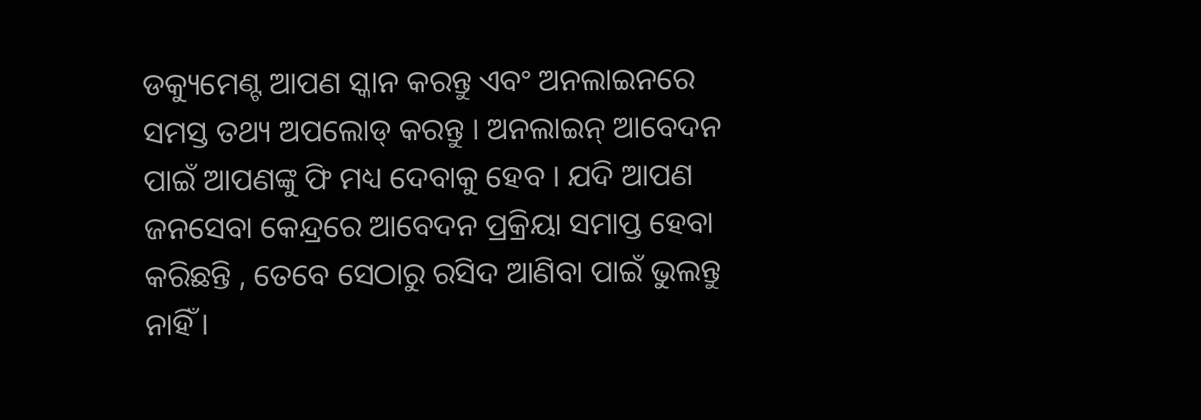ଡକ୍ୟୁମେଣ୍ଟ ଆପଣ ସ୍କାନ କରନ୍ତୁ ଏବଂ ଅନଲାଇନରେ ସମସ୍ତ ତଥ୍ୟ ଅପଲୋଡ୍ କରନ୍ତୁ । ଅନଲାଇନ୍ ଆବେଦନ ପାଇଁ ଆପଣଙ୍କୁ ଫି ମଧ୍ୟ ଦେବାକୁ ହେବ । ଯଦି ଆପଣ ଜନସେବା କେନ୍ଦ୍ରରେ ଆବେଦନ ପ୍ରକ୍ରିୟା ସମାପ୍ତ ହେବା କରିଛନ୍ତି , ତେବେ ସେଠାରୁ ରସିଦ ଆଣିବା ପାଇଁ ଭୁଲନ୍ତୁ ନାହିଁ ।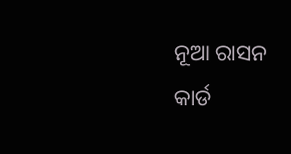ନୂଆ ରାସନ କାର୍ଡ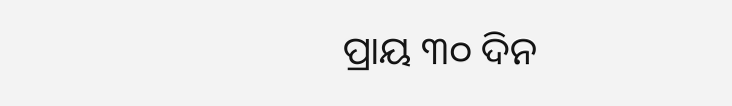ପ୍ରାୟ ୩୦ ଦିନ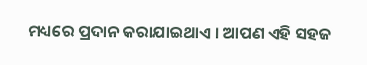ମଧ୍ୟରେ ପ୍ରଦାନ କରାଯାଇଥାଏ । ଆପଣ ଏହି ସହଜ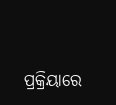ପ୍ରକ୍ରିୟାରେ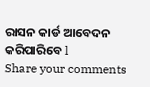ରାସନ କାର୍ଡ ଆବେଦନ କରିପାରିବେ l
Share your comments